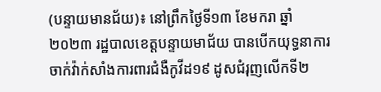(បន្ទាយមានជ័យ)៖ នៅព្រឹកថ្ងៃទី១៣ ខែមករា ឆ្នាំ២០២៣ រដ្ឋបាលខេត្តបន្ទាយមាជ័យ បានបើកយុទ្ធនាការចាក់វ៉ាក់សាំងការពារជំងឺកូវីដ១៩ ដូសជំរុញលើកទី២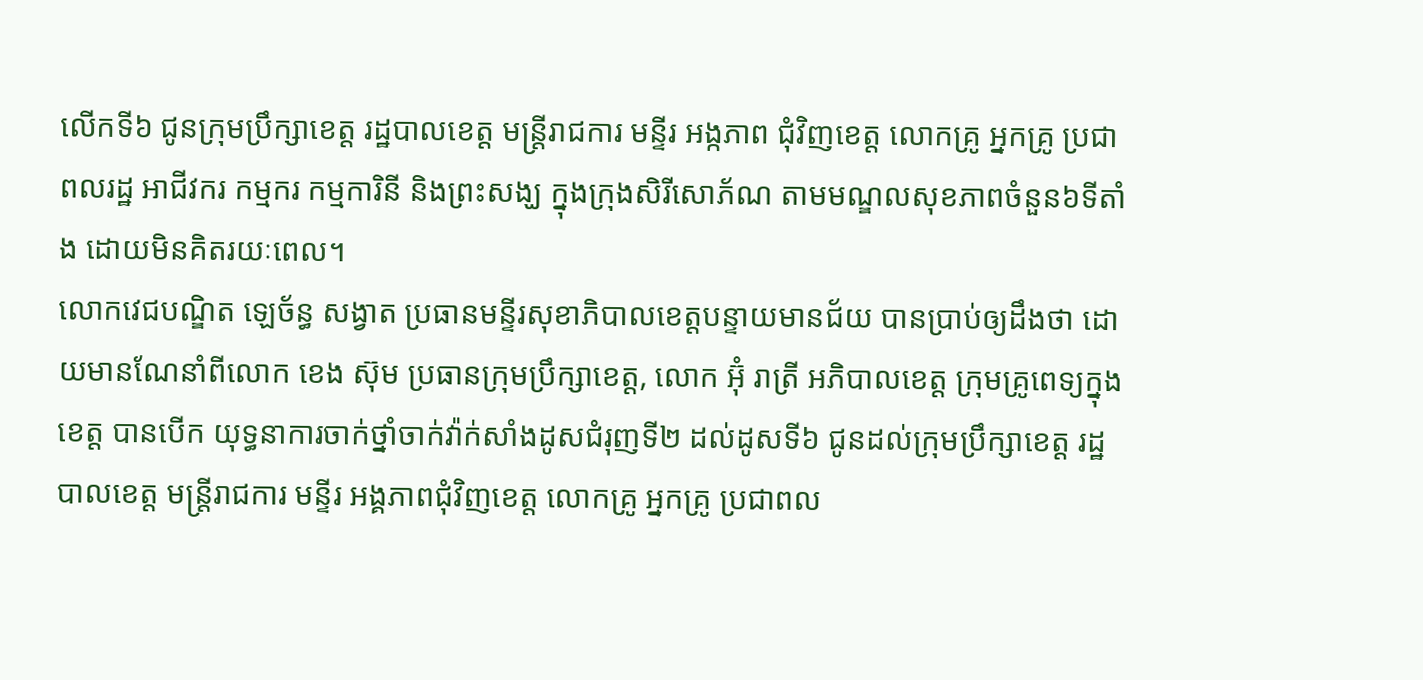លើកទី៦ ជូនក្រុមប្រឹក្សាខេត្ត រដ្ឋបាលខេត្ត មន្ត្រីរាជការ មន្ទីរ អង្កភាព ជុំវិញខេត្ត លោកគ្រូ អ្នកគ្រូ ប្រជាពលរដ្ឋ អាជីវករ កម្មករ កម្មការិនី និងព្រះសង្ឃ ក្នុងក្រុងសិរីសោភ័ណ តាមមណ្ឌលសុខភាពចំនួន៦ទីតាំង ដោយមិនគិតរយៈពេល។
លោកវេជបណ្ឌិត ឡេច័ន្ធ សង្វាត ប្រធានមន្ទីរសុខាភិបាលខេត្តបន្ទាយមានជ័យ បានប្រាប់ឲ្យដឹងថា ដោយមានណែនាំពីលោក ខេង ស៊ុម ប្រធានក្រុមប្រឹក្សាខេត្ត, លោក អ៊ុំ រាត្រី អភិបាលខេត្ត ក្រុមគ្រូពេទ្យក្នុងខេត្ត បានបើក យុទ្ធនាការចាក់ថ្នាំចាក់វ៉ាក់សាំងដូសជំរុញទី២ ដល់ដូសទី៦ ជូនដល់ក្រុមប្រឹក្សាខេត្ត រដ្ឋបាលខេត្ត មន្ត្រីរាជការ មន្ទីរ អង្គភាពជុំវិញខេត្ត លោកគ្រូ អ្នកគ្រូ ប្រជាពល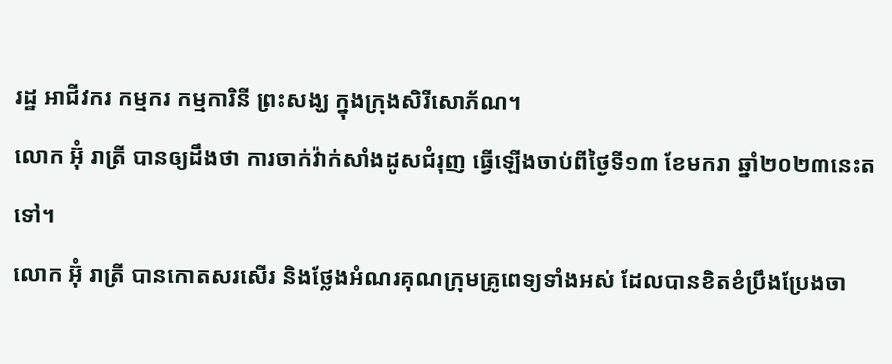រដ្ឋ អាជីវករ កម្មករ កម្មការិនី ព្រះសង្ឃ ក្នុងក្រុងសិរីសោភ័ណ។
លោក អ៊ុំ រាត្រី បានឲ្យដឹងថា ការចាក់វ៉ាក់សាំងដូសជំរុញ ធ្វើឡើងចាប់ពីថ្ងៃទី១៣ ខែមករា ឆ្នាំ២០២៣នេះតទៅ។
លោក អ៊ុំ រាត្រី បានកោតសរសើរ និងថ្លែងអំណរគុណក្រុមគ្រូពេទ្យទាំងអស់ ដែលបានខិតខំប្រឹងប្រែងចា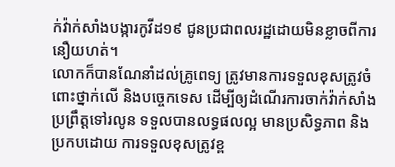ក់វ៉ាក់សាំងបង្ការកូវីដ១៩ ជូនប្រជាពលរដ្ឋដោយមិនខ្លាចពីការនឿយហត់។
លោកក៏បានណែនាំដល់គ្រូពេទ្យ ត្រូវមានការទទួលខុសត្រូវចំពោះថ្នាក់លើ និងបច្ចេកទេស ដើម្បីឲ្យដំណើរការចាក់វ៉ាក់សាំងប្រព្រឹត្តទៅរលូន ទទួលបានលទ្ធផលល្អ មានប្រសិទ្ធភាព និងប្រកបដោយ ការទទួលខុសត្រូវខ្ព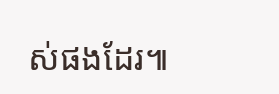ស់ផងដែរ៕